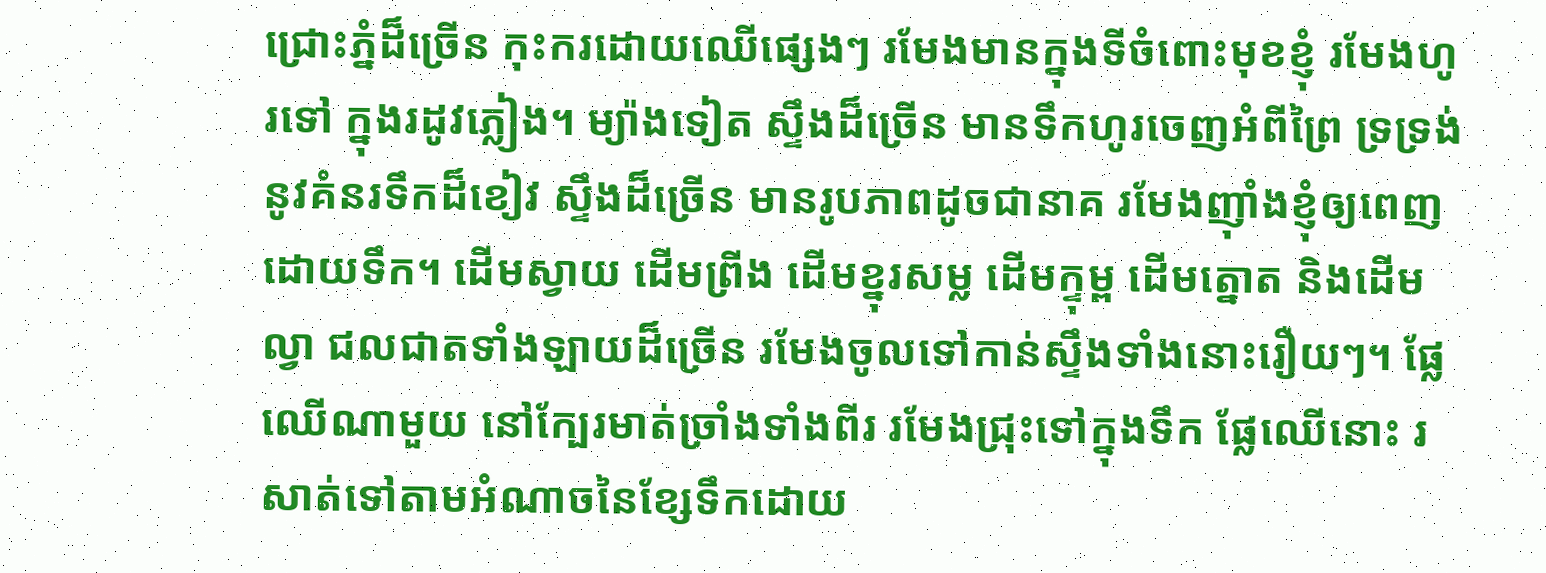ជ្រោះភ្នំដ៏ច្រើន កុះករដោយឈើផ្សេងៗ រមែងមានក្នុងទីចំពោះមុខខ្ញុំ រមែងហូរទៅ ក្នុងរដូវភ្លៀង។ ម្យ៉ាងទៀត ស្ទឹងដ៏ច្រើន មានទឹកហូរចេញអំពីព្រៃ ទ្រទ្រង់នូវគំនរទឹកដ៏ខៀវ ស្ទឹងដ៏ច្រើន មានរូបភាពដូចជានាគ រមែងញ៉ាំងខ្ញុំឲ្យពេញដោយទឹក។ ដើមស្វាយ ដើមព្រីង ដើមខ្នុរសម្ល ដើមក្ទុម្ព ដើមត្នោត និងដើមល្វា ជលជាតទាំងឡាយដ៏ច្រើន រមែងចូលទៅកាន់ស្ទឹងទាំងនោះរឿយៗ។ ផ្លែឈើណាមួយ នៅក្បែរមាត់ច្រាំងទាំងពីរ រមែងជ្រុះទៅក្នុងទឹក ផ្លែឈើនោះ រសាត់ទៅតាមអំណាចនៃខ្សែទឹកដោយ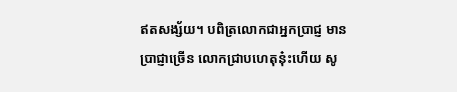ឥតសង្ស័យ។ បពិត្រលោកជាអ្នកប្រាជ្ញ មានប្រាជ្ញាច្រើន លោកជ្រាបហេតុនុ៎ះហើយ សូ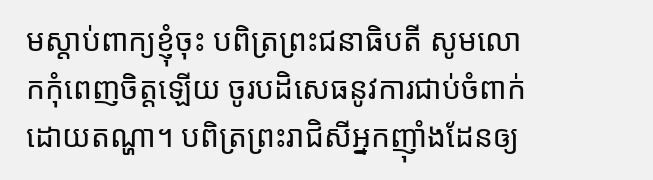មស្តាប់ពាក្យខ្ញុំចុះ បពិត្រព្រះជនាធិបតី សូមលោកកុំពេញចិត្តឡើយ ចូរបដិសេធនូវការជាប់ចំពាក់ដោយតណ្ហា។ បពិត្រព្រះរាជិសីអ្នកញ៉ាំងដែនឲ្យ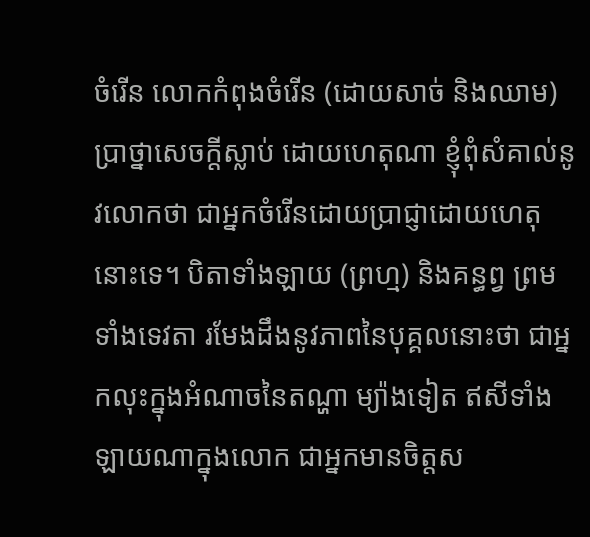ចំរើន លោកកំពុងចំរើន (ដោយសាច់ និងឈាម) ប្រាថ្នាសេចក្តីស្លាប់ ដោយហេតុណា ខ្ញុំពុំសំគាល់នូវលោកថា ជាអ្នកចំរើនដោយប្រាជ្ញាដោយហេតុនោះទេ។ បិតាទាំងឡាយ (ព្រហ្ម) និងគន្ធព្វ ព្រមទាំងទេវតា រមែងដឹងនូវភាពនៃបុគ្គលនោះថា ជាអ្នកលុះក្នុងអំណាចនៃតណ្ហា ម្យ៉ាងទៀត ឥសីទាំងឡាយណាក្នុងលោក ជាអ្នកមានចិត្តស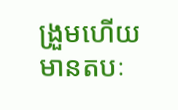ង្រួមហើយ មានតបៈ